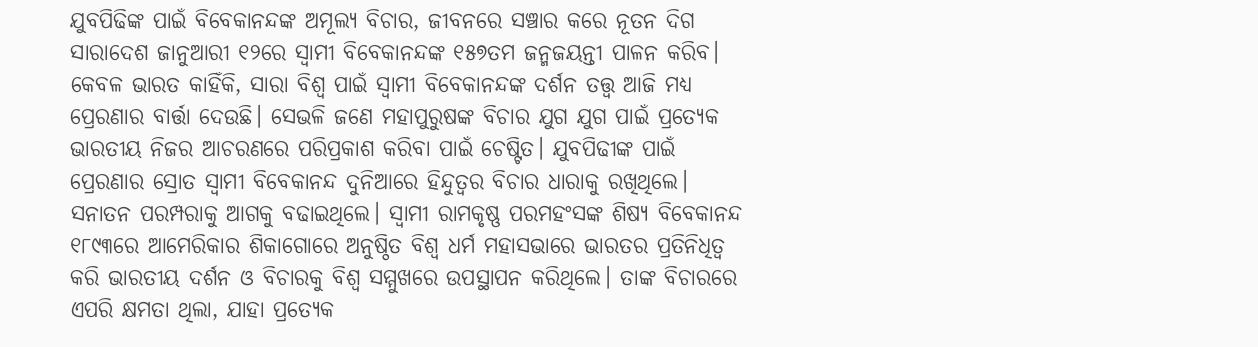ଯୁବପିଢିଙ୍କ ପାଇଁ ବିବେକାନନ୍ଦଙ୍କ ଅମୂଲ୍ୟ ବିଚାର, ଜୀବନରେ ସଞ୍ଚାର କରେ ନୂତନ ଦିଗ
ସାରାଦେଶ ଜାନୁଆରୀ ୧୨ରେ ସ୍ୱାମୀ ବିବେକାନନ୍ଦଙ୍କ ୧୫୭ତମ ଜନ୍ମଜୟନ୍ତୀ ପାଳନ କରିବ। କେବଳ ଭାରତ କାହିଁକି, ସାରା ବିଶ୍ୱ ପାଇଁ ସ୍ୱାମୀ ବିବେକାନନ୍ଦଙ୍କ ଦର୍ଶନ ତତ୍ତ୍ୱ ଆଜି ମଧ୍ୟ ପ୍ରେରଣାର ବାର୍ତ୍ତା ଦେଉଛି। ସେଭଳି ଜଣେ ମହାପୁରୁଷଙ୍କ ବିଚାର ଯୁଗ ଯୁଗ ପାଇଁ ପ୍ରତ୍ୟେକ ଭାରତୀୟ ନିଜର ଆଚରଣରେ ପରିପ୍ରକାଶ କରିବା ପାଇଁ ଚେଷ୍ଟିତ। ଯୁବପିଢୀଙ୍କ ପାଇଁ ପ୍ରେରଣାର ସ୍ରୋତ ସ୍ୱାମୀ ବିବେକାନନ୍ଦ ଦୁନିଆରେ ହିନ୍ଦୁତ୍ୱର ବିଚାର ଧାରାକୁ ରଖିଥିଲେ। ସନାତନ ପରମ୍ପରାକୁ ଆଗକୁ ବଢାଇଥିଲେ। ସ୍ୱାମୀ ରାମକୃଷ୍ଣ ପରମହଂସଙ୍କ ଶିଷ୍ୟ ବିବେକାନନ୍ଦ ୧୮୯୩ରେ ଆମେରିକାର ଶିକାଗୋରେ ଅନୁଷ୍ଠିତ ବିଶ୍ୱ ଧର୍ମ ମହାସଭାରେ ଭାରତର ପ୍ରତିନିଧିତ୍ୱ କରି ଭାରତୀୟ ଦର୍ଶନ ଓ ବିଚାରକୁ ବିଶ୍ୱ ସମ୍ମୁଖରେ ଉପସ୍ଥାପନ କରିଥିଲେ। ତାଙ୍କ ବିଚାରରେ ଏପରି କ୍ଷମତା ଥିଲା, ଯାହା ପ୍ରତ୍ୟେକ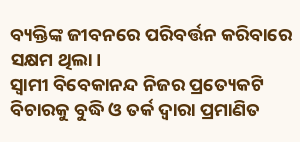ବ୍ୟକ୍ତିଙ୍କ ଜୀବନରେ ପରିବର୍ତ୍ତନ କରିବାରେ ସକ୍ଷମ ଥିଲା।
ସ୍ୱାମୀ ବିବେକାନନ୍ଦ ନିଜର ପ୍ରତ୍ୟେକଟି ବିଚାରକୁ ବୁଦ୍ଧି ଓ ତର୍କ ଦ୍ୱାରା ପ୍ରମାଣିତ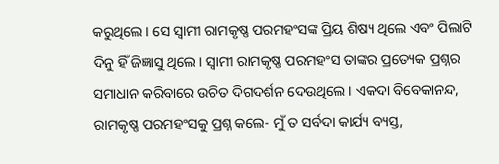କରୁଥିଲେ। ସେ ସ୍ୱାମୀ ରାମକୃଷ୍ଣ ପରମହଂସଙ୍କ ପ୍ରିୟ ଶିଷ୍ୟ ଥିଲେ ଏବଂ ପିଲାଟି ଦିନୁ ହିଁ ଜିଜ୍ଞାସୁ ଥିଲେ। ସ୍ୱାମୀ ରାମକୃଷ୍ଣ ପରମହଂସ ତାଙ୍କର ପ୍ରତ୍ୟେକ ପ୍ରଶ୍ନର ସମାଧାନ କରିବାରେ ଉଚିତ ଦିଗଦର୍ଶନ ଦେଉଥିଲେ। ଏକଦା ବିବେକାନନ୍ଦ, ରାମକୃଷ୍ଣ ପରମହଂସକୁ ପ୍ରଶ୍ନ କଲେ- ମୁଁ ତ ସର୍ବଦା କାର୍ଯ୍ୟ ବ୍ୟସ୍ତ,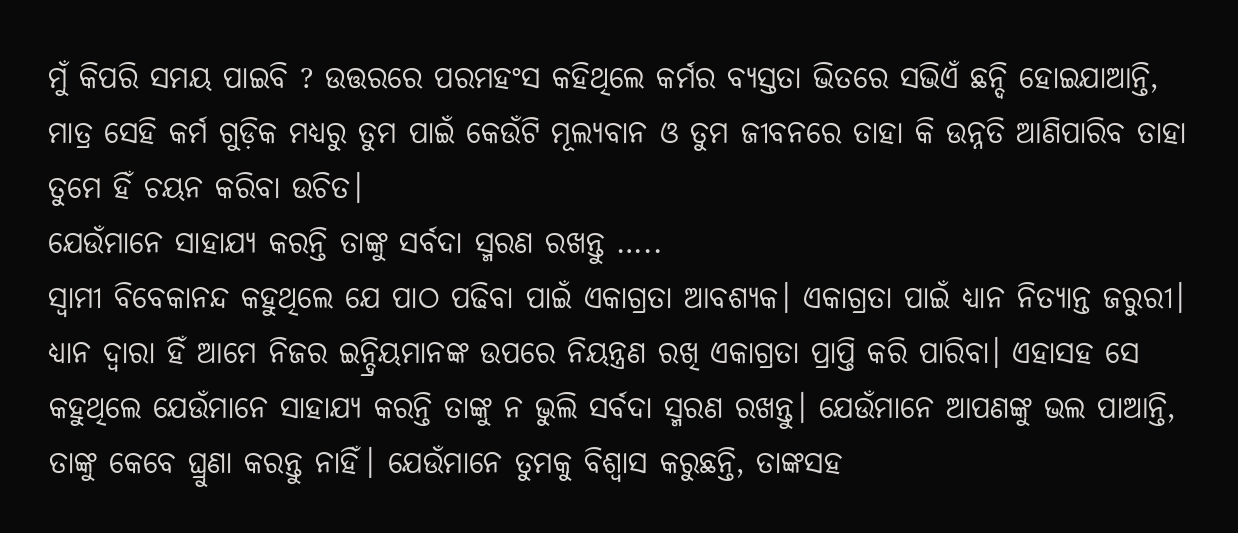ମୁଁ କିପରି ସମୟ ପାଇବି ? ଉତ୍ତରରେ ପରମହଂସ କହିଥିଲେ କର୍ମର ବ୍ୟସ୍ତତା ଭିତରେ ସଭିଏଁ ଛନ୍ଦି ହୋଇଯାଆନ୍ତି, ମାତ୍ର ସେହି କର୍ମ ଗୁଡ଼ିକ ମଧ୍ୟରୁ ତୁମ ପାଇଁ କେଉଁଟି ମୂଲ୍ୟବାନ ଓ ତୁମ ଜୀବନରେ ତାହା କି ଉନ୍ନତି ଆଣିପାରିବ ତାହା ତୁମେ ହିଁ ଚୟନ କରିବା ଉଚିତ।
ଯେଉଁମାନେ ସାହାଯ୍ୟ କରନ୍ତି ତାଙ୍କୁ ସର୍ବଦା ସ୍ମରଣ ରଖନ୍ତୁ …..
ସ୍ୱାମୀ ବିବେକାନନ୍ଦ କହୁଥିଲେ ଯେ ପାଠ ପଢିବା ପାଇଁ ଏକାଗ୍ରତା ଆବଶ୍ୟକ। ଏକାଗ୍ରତା ପାଇଁ ଧ୍ୟାନ ନିତ୍ୟାନ୍ତ ଜରୁରୀ। ଧ୍ୟାନ ଦ୍ୱାରା ହିଁ ଆମେ ନିଜର ଇନ୍ଦ୍ରିୟମାନଙ୍କ ଉପରେ ନିୟନ୍ତ୍ରଣ ରଖି ଏକାଗ୍ରତା ପ୍ରାପ୍ତି କରି ପାରିବା। ଏହାସହ ସେ କହୁଥିଲେ ଯେଉଁମାନେ ସାହାଯ୍ୟ କରନ୍ତି ତାଙ୍କୁ ନ ଭୁଲି ସର୍ବଦା ସ୍ମରଣ ରଖନ୍ତୁ। ଯେଉଁମାନେ ଆପଣଙ୍କୁ ଭଲ ପାଆନ୍ତି, ତାଙ୍କୁ କେବେ ଘ୍ରୁଣା କରନ୍ତୁ ନାହିଁ। ଯେଉଁମାନେ ତୁମକୁ ବିଶ୍ୱାସ କରୁଛନ୍ତି, ତାଙ୍କସହ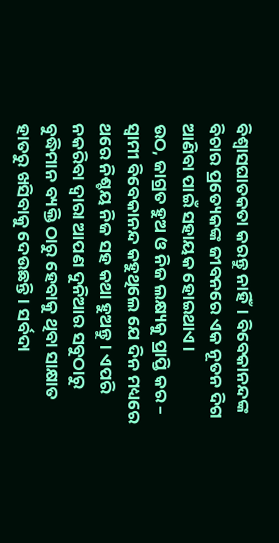ବିଶ୍ୱାସଘାତକତା କରନ୍ତୁ ନାହିଁ। ବିବେକାନନ୍ଦଙ୍କ ବିଚାର ପ୍ରତ୍ୟେକଙ୍କ ଜୀବନରେ ଏକ ନୂତନ ଦିଗ ଆଣିବା ପାଇଁ ସହାୟକ ହୋଇଥାଏ।
ଉଠ, ଜାଗ୍ରତ ହୁଅ ଓ ନିଜ ଲକ୍ଷ୍ୟକୁ ପ୍ରାପ୍ତି କର –
ସ୍ୱାମୀ ବିବେକାନନ୍ଦ କହୁଥିଲେ ଯେ ଦିନ ମଧ୍ୟରେ ଥରେ ନିଶ୍ଚୟ ନିଜ ସହ କଥା ହୁଅନ୍ତୁ। ଏପରି ନକରିବା ଦ୍ୱାରା ଆପଣ ଦୁନିଆର ସବୁଠାରୁ ବୁଦ୍ଧିମାନ ବ୍ୟକ୍ତି ଠାରୁ ହେବାକୁ ଥିବା ସାକ୍ଷାତ ହାତରୁ ଖସିବାକୁ ଦେଉଛନ୍ତି। ସର୍ବଦା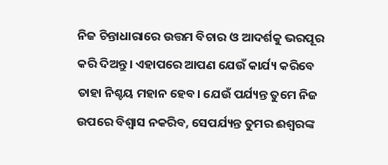ନିଜ ଚିନ୍ତାଧାରାରେ ଉତ୍ତମ ବିଚାର ଓ ଆଦର୍ଶକୁ ଭରପୂର କରି ଦିଅନ୍ତୁ। ଏହାପରେ ଆପଣ ଯେଉଁ କାର୍ଯ୍ୟ କରିବେ ତାହା ନିଶ୍ଚୟ ମହାନ ହେବ। ଯେଉଁ ପର୍ଯ୍ୟନ୍ତ ତୁମେ ନିଜ ଉପରେ ବିଶ୍ୱାସ ନକରିବ, ସେପର୍ଯ୍ୟନ୍ତ ତୁମର ଈଶ୍ୱରଙ୍କ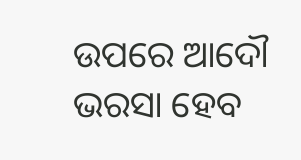ଉପରେ ଆଦୌ ଭରସା ହେବ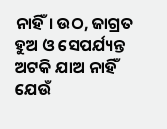ନାହିଁ। ଉଠ, ଜାଗ୍ରତ ହୁଅ ଓ ସେପର୍ଯ୍ୟନ୍ତ ଅଟକି ଯାଅ ନାହିଁ ଯେଉଁ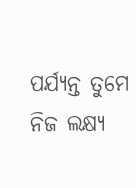ପର୍ଯ୍ୟନ୍ତ ତୁମେ ନିଜ ଲକ୍ଷ୍ୟ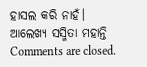ହାସଲ କରି ନାହଁ।
ଆଲେଖ୍ୟ ସସ୍ମିତା ମହାନ୍ତି
Comments are closed.